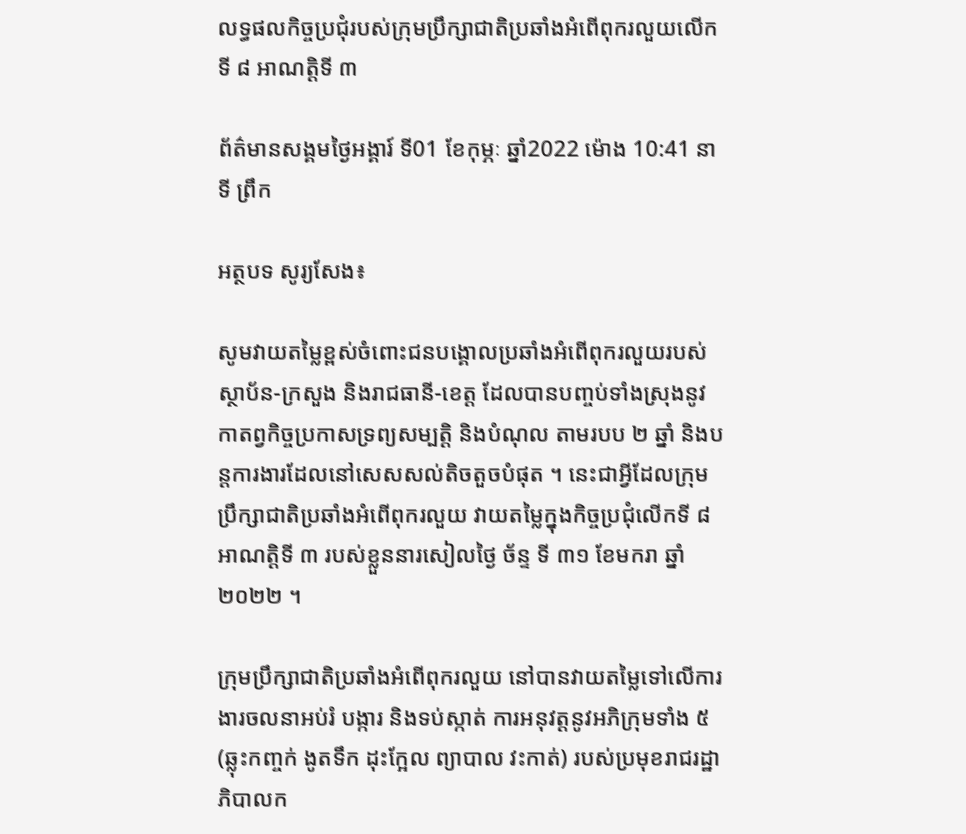លទ្ធផលកិច្ចប្រជុំរបស់ក្រុមប្រឹក្សាជាតិប្រឆាំងអំពើពុករលួយលើកទី ៨ អាណត្តិទី ៣

ព័ត៌មានសង្គមថ្ងៃអង្គារ៍ ទី01 ខែកុម្ភៈ ឆ្នាំ2022 ម៉ោង 10:41 នាទី ព្រឹក

អត្ថបទ សូរ្យសែង៖

សូមវាយតម្លៃខ្ពស់ចំពោះជនបង្គោលប្រឆាំងអំពើពុករលួយរបស់ស្ថាប័ន-ក្រសួង និងរាជធានី-ខេត្ត ដែលបានបញ្ចប់ទាំងស្រុងនូវកាតព្វកិច្ចប្រកាសទ្រព្យសម្បត្តិ និងបំណុល តាមរបប ២ ឆ្នាំ និងបន្តការងារដែលនៅសេសសល់តិចតួចបំផុត ។ នេះជាអ្វីដែលក្រុមប្រឹក្សាជាតិប្រឆាំងអំពើពុករលួយ វាយតម្លៃក្នុងកិច្ចប្រជុំលើកទី ៨ អាណត្តិទី ៣ របស់ខ្លួននារសៀលថ្ងៃ ច័ន្ទ ទី ៣១ ខែមករា ឆ្នាំ ២០២២ ។

ក្រុមប្រឹក្សាជាតិប្រឆាំងអំពើពុករលួយ នៅបានវាយតម្លៃទៅលើការងារចលនាអប់រំ បង្ការ និងទប់ស្កាត់ ការអនុវត្តនូវអភិក្រុមទាំង ៥ (ឆ្លុះកញ្ចក់ ងូតទឹក ដុះក្អែល ព្យាបាល វះកាត់) របស់ប្រមុខរាជរដ្ឋាភិបាលក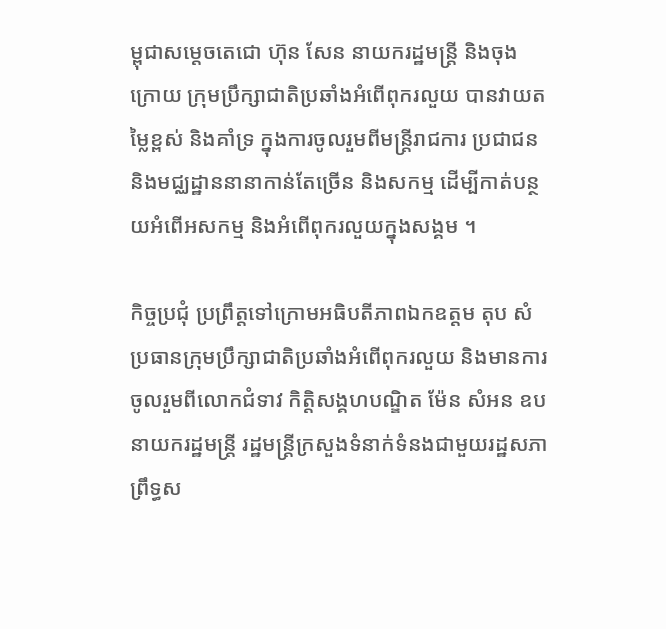ម្ពុជាសម្តេចតេជោ ហ៊ុន សែន នាយករដ្ឋមន្ត្រី និងចុងក្រោយ ក្រុមប្រឹក្សាជាតិប្រឆាំងអំពើពុករលួយ បានវាយតម្លៃខ្ពស់ និងគាំទ្រ ក្នុងការចូលរួមពីមន្ត្រីរាជការ ប្រជាជន និងមជ្ឈដ្ឋាននានាកាន់តែច្រើន និងសកម្ម ដើម្បីកាត់បន្ថយអំពើអសកម្ម និងអំពើពុករលួយក្នុងសង្គម ។

កិច្ចប្រជុំ ប្រព្រឹត្តទៅក្រោមអធិបតីភាពឯកឧត្តម តុប សំ ប្រធានក្រុមប្រឹក្សាជាតិប្រឆាំងអំពើពុករលួយ និងមានការចូលរួមពីលោកជំទាវ កិត្តិសង្គហបណ្ឌិត ម៉ែន សំអន ឧបនាយករដ្ឋមន្ត្រី រដ្ឋមន្ត្រីក្រសួងទំនាក់ទំនងជាមួយរដ្ឋសភា ព្រឹទ្ធស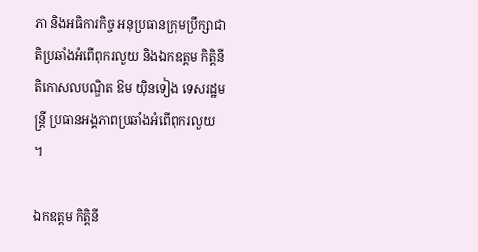ភា និងអធិការកិច្ច អនុប្រធានក្រុមប្រឹក្សាជាតិប្រឆាំងអំពើពុករលួយ និងឯកឧត្តម កិត្តិនីតិកោសលបណ្ឌិត ឱម យ៉ិនទៀង ទេសរដ្ឋមន្ត្រី ប្រធានអង្គភាពប្រឆាំងអំពើពុករលួយ ។

ឯកឧត្តម កិតិ្តនី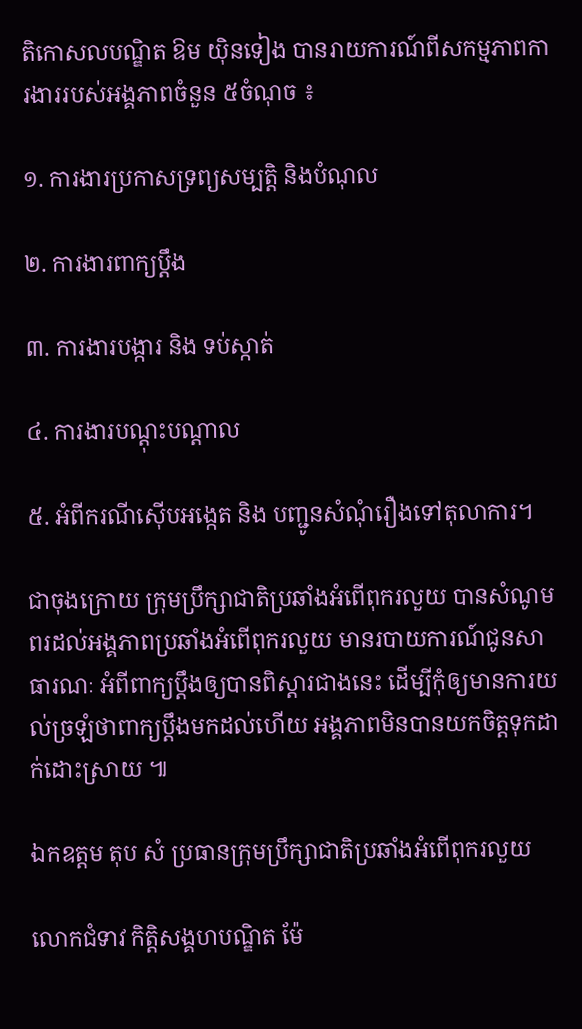តិកោសលបណ្ឌិត ឱម យ៉ិនទៀង បានរាយការណ៍ពីសកម្មភាពការងាររបស់អង្គភាពចំនួន ៥ចំណុច ៖

១. ការងារប្រកាសទ្រព្យសម្បត្តិ និងបំណុល

២. ការងារពាក្យប្ដឹង

៣. ការងារបង្ការ និង ទប់ស្កាត់

៤. ការងារបណ្ដុះបណ្ដាល

៥. អំពីករណីស៊ើបអង្កេត និង បញ្ជូនសំណុំរឿងទៅតុលាការ។

ជាចុងក្រោយ ក្រុមប្រឹក្សាជាតិប្រឆាំងអំពើពុករលួយ បានសំណូមពរដល់អង្គភាពប្រឆាំងអំពើពុករលួយ មានរបាយការណ៍ជូនសាធារណៈ អំពីពាក្យប្តឹងឲ្យបានពិស្តារជាងនេះ ដើម្បីកុំឲ្យមានការយល់ច្រឡំថាពាក្យប្តឹងមកដល់ហើយ អង្គភាពមិនបានយកចិត្តទុកដាក់ដោះស្រាយ ៕

ឯកឧត្តម តុប សំ ប្រធានក្រុមប្រឹក្សាជាតិប្រឆាំងអំពើពុករលួយ

លោកជំទាវ កិត្តិសង្គហបណ្ឌិត ម៉ែ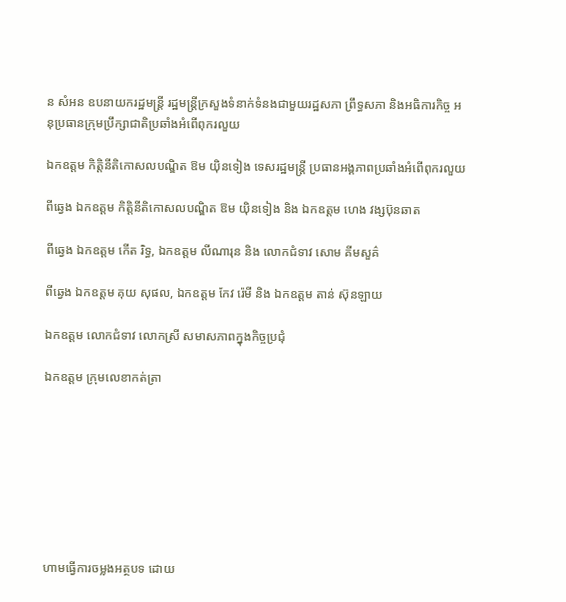ន សំអន ឧបនាយករដ្ឋមន្ត្រី រដ្ឋមន្ត្រីក្រសួងទំនាក់ទំនងជាមួយរដ្ឋសភា ព្រឹទ្ធសភា និងអធិការកិច្ច អនុប្រធានក្រុមប្រឹក្សាជាតិប្រឆាំងអំពើពុករលួយ

ឯកឧត្តម កិត្តិនីតិកោសលបណ្ឌិត ឱម យុិនទៀង ទេសរដ្ឋមន្ត្រី ប្រធានអង្គភាពប្រឆាំងអំពើពុករលួយ

ពីឆ្វេង ឯកឧត្តម កិត្តិនីតិកោសលបណ្ឌិត ឱម យុិនទៀង និង ឯកឧត្តម ហេង វង្សប៊ុនឆាត

ពីឆ្វេង ឯកឧត្តម កើត រិទ្ធ, ឯកឧត្តម លីណារុន និង លោកជំទាវ សោម គីមសួគ៌

ពីឆ្វេង ឯកឧត្តម គុយ សុផល, ឯកឧត្តម កែវ រ៉េមី និង ឯកឧត្តម តាន់ ស៊ុនឡាយ

ឯកឧត្តម លោកជំទាវ លោកស្រី សមាសភាពក្នុងកិច្ចប្រជុំ

ឯកឧត្តម ក្រុមលេខាកត់ត្រា








ហាមធ្វើការចម្លងអត្ថបទ ដោយ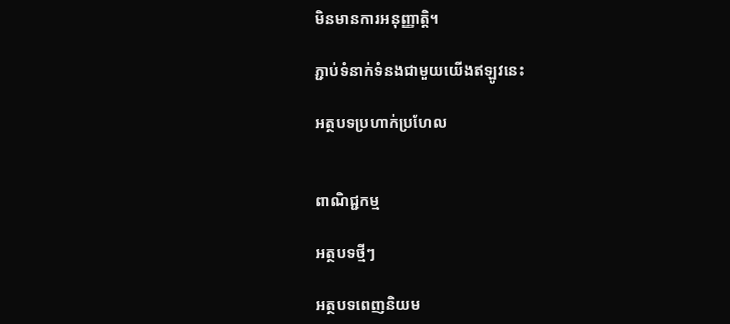មិនមានការអនុញ្ញាត្តិ។

ភ្ជាប់ទំនាក់ទំនងជាមួយយើងឥឡូវនេះ

អត្ថបទប្រហាក់ប្រហែល


ពាណិជ្ជកម្ម

អត្ថបទថ្មីៗ

អត្ថបទពេញនិយម